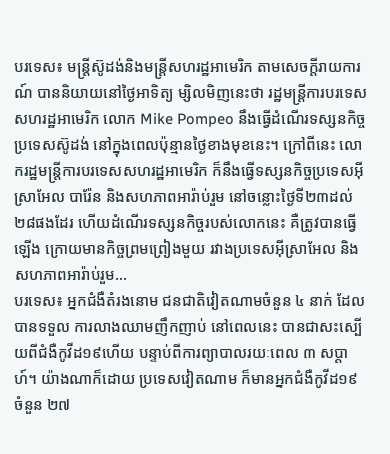បរទេស៖ មន្ត្រីស៊ូដង់និងមន្ត្រីសហរដ្ឋអាមេរិក តាមសេចក្តីរាយការណ៍ បាននិយាយនៅថ្ងៃអាទិត្យ ម្សិលមិញនេះថា រដ្ឋមន្ត្រីការបរទេសសហរដ្ឋអាមេរិក លោក Mike Pompeo នឹងធ្វើដំណើរទស្សនកិច្ចប្រទេសស៊ូដង់ នៅក្នុងពេលប៉ុន្មានថ្ងៃខាងមុខនេះ។ ក្រៅពីនេះ លោករដ្ឋមន្ត្រីការបរទេសសហរដ្ឋអាមេរិក ក៏នឹងធ្វើទស្សនកិច្ចប្រទេសអ៊ីស្រាអែល បារ៉ែន និងសហភាពអារ៉ាប់រួម នៅចន្លោះថ្ងៃទី២៣ដល់២៨ផងដែរ ហើយដំណើរទស្សនកិច្ចរបស់លោកនេះ គឺត្រូវបានធ្វើឡើង ក្រោយមានកិច្ចព្រមព្រៀងមួយ រវាងប្រទេសអ៊ីស្រាអែល និងសហភាពអារ៉ាប់រួម...
បរទេស៖ អ្នកជំងឺតំរងនោម ជនជាតិវៀតណាមចំនួន ៤ នាក់ ដែលបានទទួល ការលាងឈាមញឹកញាប់ នៅពេលនេះ បានជាសះស្បើយពីជំងឺកូវីដ១៩ហើយ បន្ទាប់ពីការព្យាបាលរយៈពេល ៣ សប្តាហ៍។ យ៉ាងណាក៏ដោយ ប្រទេសវៀតណាម ក៏មានអ្នកជំងឺកូវីដ១៩ ចំនួន ២៧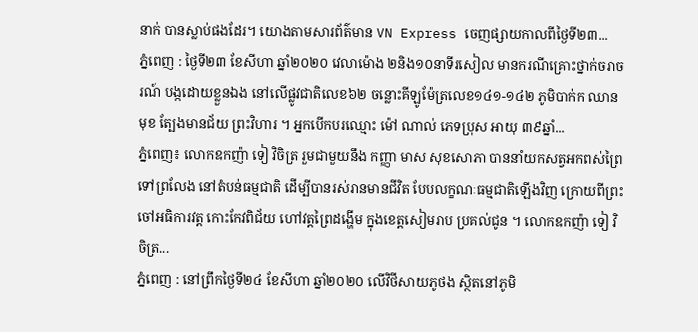នាក់ បានស្លាប់ផងដែរ។ យោងតាមសារព័ត៌មាន VN Express ចេញផ្សាយកាលពីថ្ងៃទី២៣...
ភ្នំពេញ : ថ្ងៃទី២៣ ខែសីហា ឆ្នាំ២០២០ វេលាម៉ោង ២និង១០នាទីរសៀល មានករណីគ្រោះថ្នាក់ចរាចរណ៍ បង្កដោយខ្លួនឯង នៅលើផ្លូវជាតិលេខ៦២ ចន្លោះគីឡូម៉ែត្រលេខ១៤១-១៤២ ភូមិបាក់ក ឈានមុខ ត្បែងមានជ័យ ព្រះវិហារ ។ អ្នកបើកបរឈ្មោះ ម៉ៅ ណាល់ ភេទប្រុស អាយុ ៣៩ឆ្នាំ...
ភ្នំពេញ៖ លោកឧកញ៉ា ទៀ វិចិត្រ រួមជាមួយនឹង កញ្ញា មាស សុខសោភា បាននាំយកសត្វអកពស់ព្រៃ ទៅព្រលែង នៅតំបន់ធម្មជាតិ ដើម្បីបានរស់រានមានជីវិត បែបលក្ខណៈធម្មជាតិឡើងវិញ ក្រោយពីព្រះចៅអធិការវត្ត កោះកែវពិជ័យ ហៅវត្តព្រៃដង្ហើម ក្នុងខេត្តសៀមរាប ប្រគល់ជូន ។ លោកឧកញ៉ា ទៀ វិចិត្រ...
ភ្នំពេញ : នៅព្រឹកថ្ងៃទី២៤ ខែសីហា ឆ្នាំ២០២០ លើវិថីសាយភូថង ស្ថិតនៅភូមិ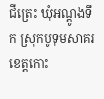ជីត្រេះ ឃុំអណ្ដូងទឹក ស្រុកបូទុមសាគរ ខេត្តកោះ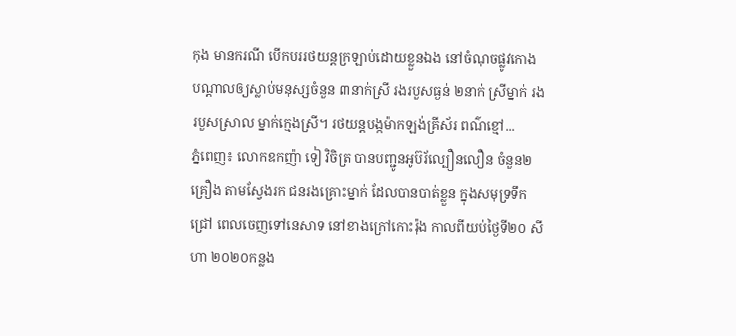កុង មានករណី បើកបររថយន្តក្រឡាប់ដោយខ្លួនឯង នៅចំណុចផ្លូវកោង បណ្ដាលឲ្យស្លាប់មនុស្សចំនួន ៣នាក់ស្រី រងរបួសធ្ងន់ ២នាក់ ស្រីម្នាក់ រងរបួសស្រាល ម្នាក់ក្មេងស្រី។ រថយន្តបង្កម៉ាកឡង់គ្រីស័រ ពណ៌ខ្មៅ...
ភ្នំពេញ៖ លោកឧកញ៉ា ទៀ វិចិត្រ បានបញ្ជូនអូប៊រ័ល្បឿនលឿន ចំនួន២គ្រឿង តាមស្វែងរក ជនរងគ្រោះម្នាក់ ដែលបានបាត់ខ្លួន ក្នុងសមុទ្រទឹកជ្រៅ ពេលចេញទៅនេសាទ នៅខាងក្រៅកោះរ៉ុង កាលពីយប់ថ្ងៃទី២០ សីហា ២០២០កន្លង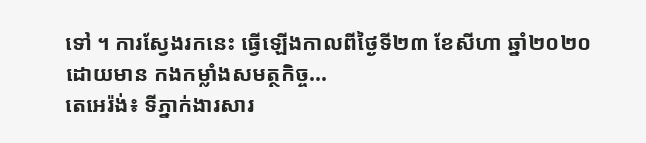ទៅ ។ ការស្វែងរកនេះ ធ្វើឡើងកាលពីថ្ងៃទី២៣ ខែសីហា ឆ្នាំ២០២០ ដោយមាន កងកម្លាំងសមត្ថកិច្ច...
តេអេរ៉ង់៖ ទីភ្នាក់ងារសារ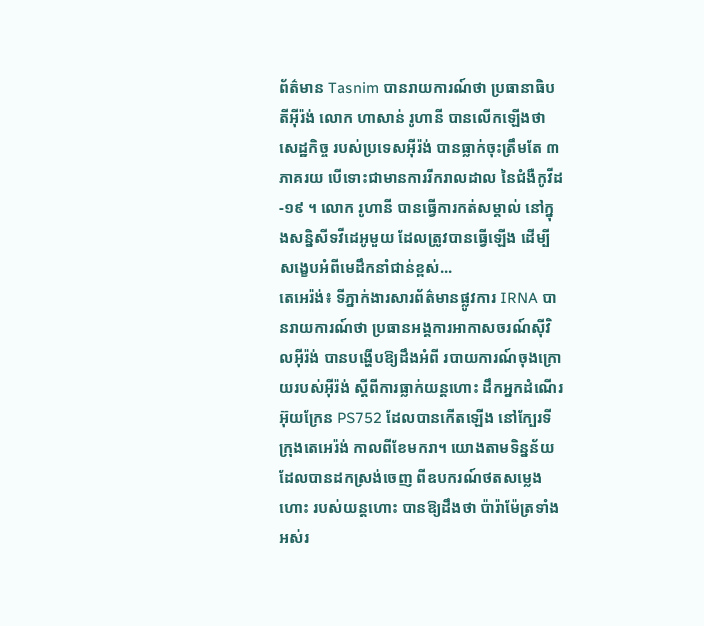ព័ត៌មាន Tasnim បានរាយការណ៍ថា ប្រធានាធិបតីអ៊ីរ៉ង់ លោក ហាសាន់ រូហានី បានលើកឡើងថាសេដ្ឋកិច្ច របស់ប្រទេសអ៊ីរ៉ង់ បានធ្លាក់ចុះត្រឹមតែ ៣ ភាគរយ បើទោះជាមានការរីករាលដាល នៃជំងឺកូវីដ-១៩ ។ លោក រូហានី បានធ្វើការកត់សម្គាល់ នៅក្នុងសន្និសីទវីដេអូមួយ ដែលត្រូវបានធ្វើឡើង ដើម្បីសង្ខេបអំពីមេដឹកនាំជាន់ខ្ពស់...
តេអេរ៉ង់៖ ទីភ្នាក់ងារសារព័ត៌មានផ្លូវការ IRNA បានរាយការណ៍ថា ប្រធានអង្គការអាកាសចរណ៍ស៊ីវិលអ៊ីរ៉ង់ បានបង្ហើបឱ្យដឹងអំពី របាយការណ៍ចុងក្រោយរបស់អ៊ីរ៉ង់ ស្តីពីការធ្លាក់យន្តហោះ ដឹកអ្នកដំណើរអ៊ុយក្រែន PS752 ដែលបានកើតឡើង នៅក្បែរទីក្រុងតេអេរ៉ង់ កាលពីខែមករា។ យោងតាមទិន្នន័យ ដែលបានដកស្រង់ចេញ ពីឧបករណ៍ថតសម្លេងហោះ របស់យន្ដហោះ បានឱ្យដឹងថា ប៉ារ៉ាម៉ែត្រទាំងអស់រ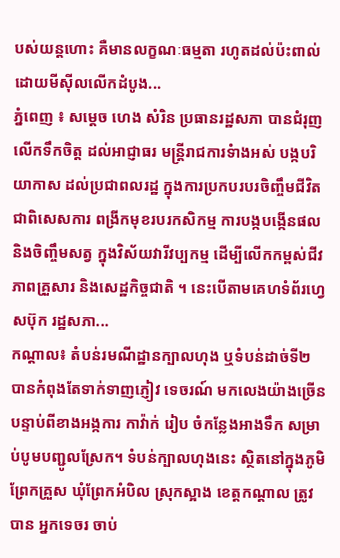បស់យន្ដហោះ គឺមានលក្ខណៈធម្មតា រហូតដល់ប៉ះពាល់ ដោយមីស៊ីលលើកដំបូង...
ភ្នំពេញ ៖ សម្តេច ហេង សំរិន ប្រធានរដ្ឋសភា បានជំរុញលើកទឹកចិត្ត ដល់អាជ្ញាធរ មន្រ្តីរាជការទំាងអស់ បង្កបរិយាកាស ដល់ប្រជាពលរដ្ឋ ក្នុងការប្រកបរបរចិញ្ចឹមជីវិត ជាពិសេសការ ពង្រីកមុខរបរកសិកម្ម ការបង្កបង្កើនផល និងចិញ្ចឹមសត្វ ក្នុងវិស័យវារីវប្បកម្ម ដើម្បីលើកកម្ពស់ជីវភាពគ្រួសារ និងសេដ្ឋកិច្ចជាតិ ។ នេះបើតាមគេហទំព័រហ្វេសប៊ុក រដ្ឋសភា...
កណ្តាល៖ តំបន់រមណីដ្ឋានក្បាលហុង ឬទំបន់ដាច់ទី២ បានកំពុងតែទាក់ទាញភ្ញៀវ ទេចរណ៍ មកលេងយ៉ាងច្រើន បន្ទាប់ពីខាងអង្កការ កាវ៉ាក់ រៀប ចំកន្លែងអាងទឹក សម្រាប់បូមបញ្ជូលស្រែក។ ទំបន់ក្បាលហុងនេះ ស្ថិតនៅក្នុងភូមិព្រែកគ្រួស ឃុំព្រែកអំបិល ស្រុកស្អាង ខេត្តកណ្តាល ត្រូវបាន អ្នកទេចរ ចាប់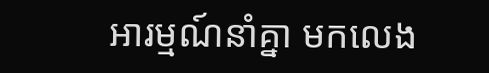អារម្មណ៍នាំគ្នា មកលេង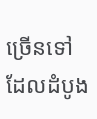ច្រើនទៅ ដែលដំបូង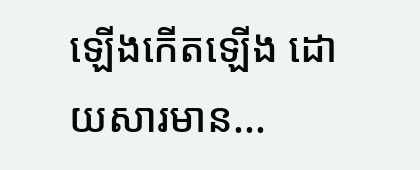ឡើងកើតឡើង ដោយសារមាន...